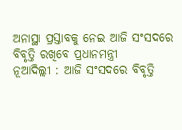ଅନାସ୍ଥା ପ୍ରସ୍ତାବକୁ ନେଇ ଆଜି ସଂସଦରେ ବିବୃତ୍ତି ରଖିବେ ପ୍ରଧାନମନ୍ତ୍ରୀ
ନୂଆଦିଲ୍ଲୀ : ଆଜି ସଂସଦରେ ବିବୃତ୍ତି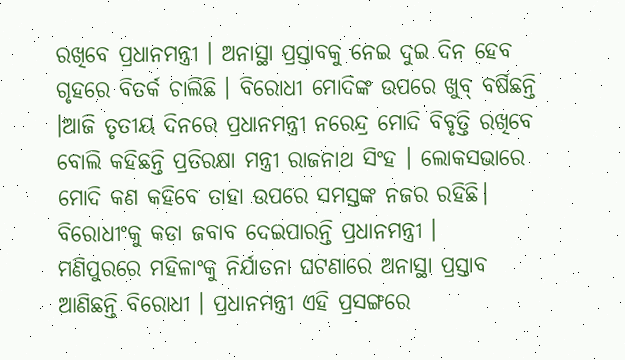ରଖିବେ ପ୍ରଧାନମନ୍ତ୍ରୀ । ଅନାସ୍ଥା ପ୍ରସ୍ତାବକୁ ନେଇ ଦୁଇ ଦିନ ହେବ ଗୃହରେ ବିତର୍କ ଚାଲିଛି । ବିରୋଧୀ ମୋଦିଙ୍କ ଉପରେ ଖୁବ୍ ବର୍ଷିଛନ୍ତି ।ଆଜି ତୃତୀୟ ଦିନରେ ପ୍ରଧାନମନ୍ତ୍ରୀ ନରେନ୍ଦ୍ର ମୋଦି ବିବୃତ୍ତି ରଖିବେ ବୋଲି କହିଛନ୍ତି ପ୍ରତିରକ୍ଷା ମନ୍ତ୍ରୀ ରାଜନାଥ ସିଂହ । ଲୋକସଭାରେ ମୋଦି କଣ କହିବେ ତାହା ଉପରେ ସମସ୍ତଙ୍କ ନଜର ରହିଛି। ବିରୋଧୀଂକୁ କଡା ଜବାବ ଦେଇପାରନ୍ତି ପ୍ରଧାନମନ୍ତ୍ରୀ ।
ମଣିପୁରରେ ମହିଳାଂକୁ ନିର୍ଯାତନା ଘଟଣାରେ ଅନାସ୍ଥା ପ୍ରସ୍ତାବ ଆଣିଛନ୍ତି ବିରୋଧୀ । ପ୍ରଧାନମନ୍ତ୍ରୀ ଏହି ପ୍ରସଙ୍ଗରେ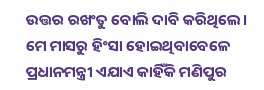ଉତ୍ତର ରଖଂତୁ ବୋଲି ଦାବି କରିଥିଲେ। ମେ ମାସରୁ ହିଂସା ହୋଇଥିବାବେଳେ ପ୍ରଧାନମନ୍ତ୍ରୀ ଏଯାଏ କାହିଁକି ମଣିପୁର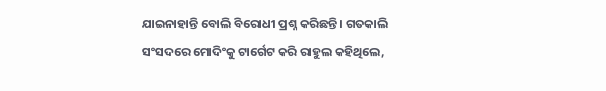ଯାଇନାହାନ୍ତି ବୋଲି ବିରୋଧୀ ପ୍ରଶ୍ନ କରିଛନ୍ତି । ଗତକାଲି ସଂସଦରେ ମୋଦିଂକୁ ଟାର୍ଗେଟ କରି ରାହୁଲ କହିଥିଲେ,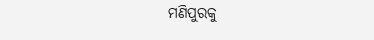ମଣିପୁରକୁ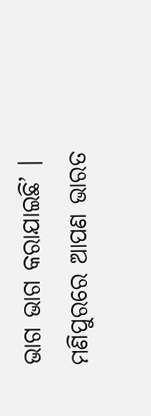ଭାଗ ଭାଗ କରାଯାଇଛି’ । ମଣିପୁରରେ ଆପଣ ଭାରତ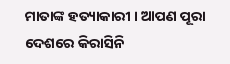ମାତାଙ୍କ ହତ୍ୟାକାରୀ । ଆପଣ ପୂରା ଦେଶରେ କିରାସିନି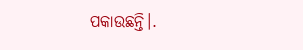ପକାଉଛନ୍ତି।.